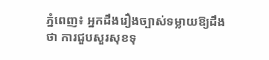ភ្នំពេញ៖ អ្នកដឹងរឿងច្បាស់ទម្លាយឱ្យដឹងថា ការជួបសួរសុខទុ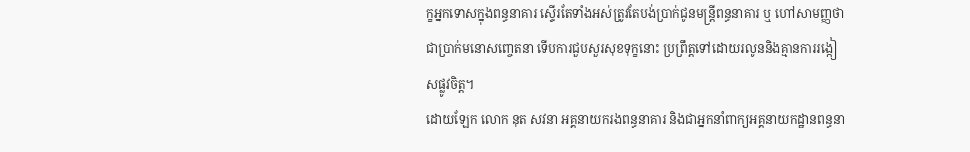ក្ខអ្នកទោសក្នុងពន្ធនាគារ ស្ទើរតែទាំងអស់ត្រូវតែបង់ប្រាក់ជូនមន្ត្រីពន្ធនាគារ ឬ ហៅសាមញ្ញថា ជាប្រាក់មនោសញ្ចេតនា ទើបការជួបសួរសុខទុក្ខនោះ ប្រព្រឹត្តទៅដោយរលូននិងគ្មានការរង្កៀសផ្លូវចិត្ត។
ដោយឡែក លោក នុត សវនា អគ្គនាយករងពន្ធនាគារ និងជាអ្នកនាំពាក្យអគ្គនាយកដ្ឋានពន្ធនា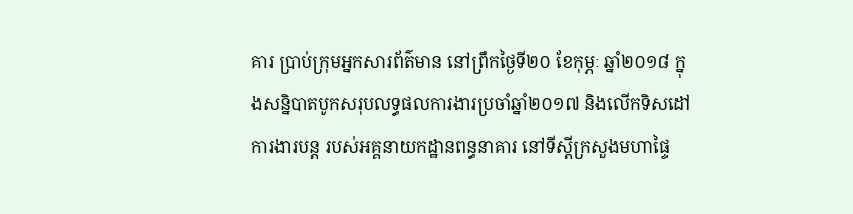គារ ប្រាប់ក្រុមអ្នកសារព័ត៌មាន នៅព្រឹកថ្ងៃទី២០ ខែកុម្ភៈ ឆ្នាំ២០១៨ ក្នុងសន្និបាតបូកសរុបលទ្ធផលការងារប្រចាំឆ្នាំ២០១៧ និងលើកទិសដៅការងារបន្ដ របស់អគ្គនាយកដ្ឋានពន្ធនាគារ នៅទីស្ដីក្រសួងមហាផ្ទៃ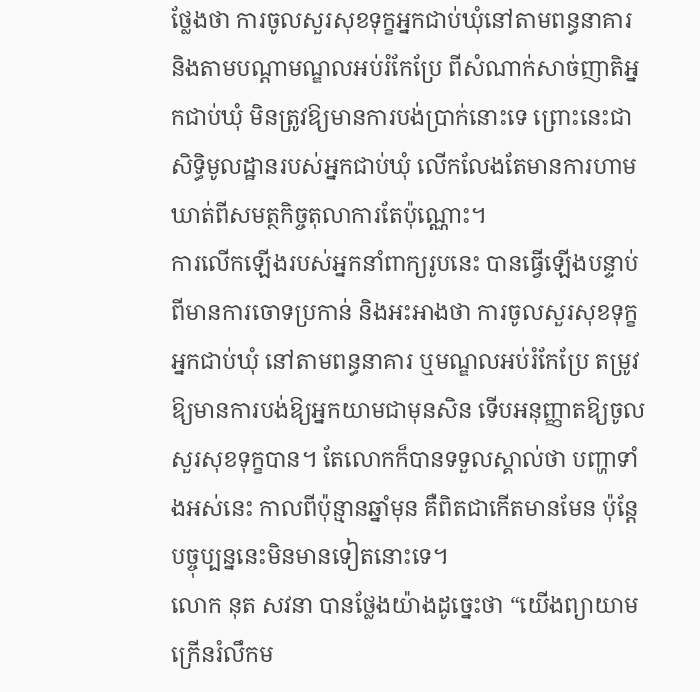ថ្លែងថា ការចូលសួរសុខទុក្ខអ្នកជាប់ឃុំនៅតាមពន្ធនាគារ និងតាមបណ្ដាមណ្ឌលអប់រំកែប្រែ ពីសំណាក់សាច់ញាតិអ្នកជាប់ឃុំ មិនត្រូវឱ្យមានការបង់ប្រាក់នោះទេ ព្រោះនេះជាសិទ្ធិមូលដ្ឋានរបស់អ្នកជាប់ឃុំ លើកលែងតែមានការហាមឃាត់ពីសមត្ថកិច្ចតុលាការតែប៉ុណ្ណោះ។
ការលើកឡើងរបស់អ្នកនាំពាក្យរូបនេះ បានធ្វើឡើងបន្ទាប់ពីមានការចោទប្រកាន់ និងអះអាងថា ការចូលសួរសុខទុក្ខអ្នកជាប់ឃុំ នៅតាមពន្ធនាគារ ឬមណ្ឌលអប់រំកែប្រែ តម្រូវឱ្យមានការបង់ឱ្យអ្នកយាមជាមុនសិន ទើបអនុញ្ញាតឱ្យចូលសួរសុខទុក្ខបាន។ តែលោកក៏បានទទួលស្គាល់ថា បញ្ហាទាំងអស់នេះ កាលពីប៉ុន្មានឆ្នាំមុន គឺពិតជាកើតមានមែន ប៉ុន្ដែបច្ចុប្បន្ននេះមិនមានទៀតនោះទេ។
លោក នុត សវនា បានថ្លែងយ៉ាងដូច្នេះថា “យើងព្យាយាមក្រើនរំលឹកម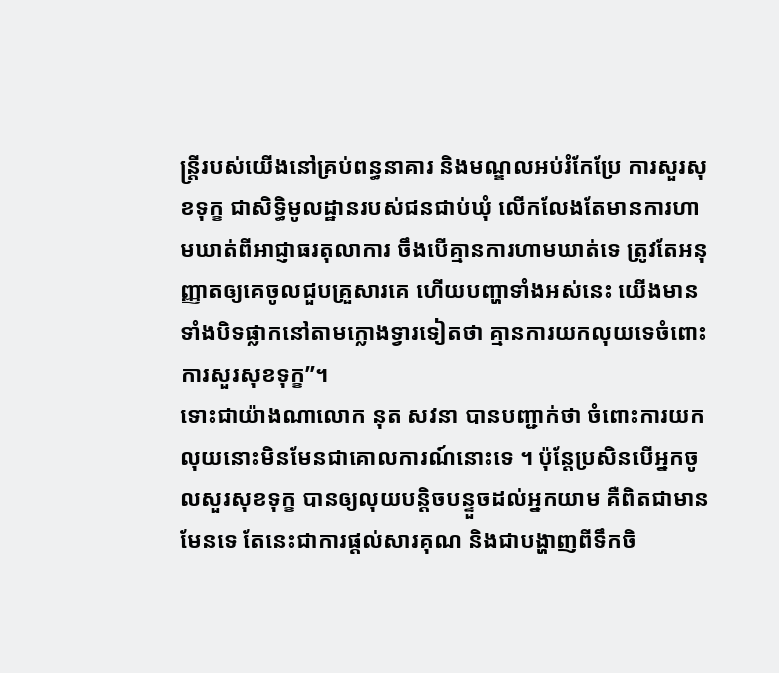ន្ត្រីរបស់យើងនៅគ្រប់ពន្ធនាគារ និងមណ្ឌលអប់រំកែប្រែ ការសួរសុខទុក្ខ ជាសិទ្ធិមូលដ្ឋានរបស់ជនជាប់ឃុំ លើកលែងតែមានការហាមឃាត់ពីអាជ្ញាធរតុលាការ ចឹងបើគ្មានការហាមឃាត់ទេ ត្រូវតែអនុញ្ញាតឲ្យគេចូលជួបគ្រួសារគេ ហើយបញ្ហាទាំងអស់នេះ យើងមានទាំងបិទផ្លាកនៅតាមក្លោងទ្វារទៀតថា គ្មានការយកលុយទេចំពោះការសួរសុខទុក្ខ”។
ទោះជាយ៉ាងណាលោក នុត សវនា បានបញ្ជាក់ថា ចំពោះការយកលុយនោះមិនមែនជាគោលការណ៍នោះទេ ។ ប៉ុន្ដែប្រសិនបើអ្នកចូលសួរសុខទុក្ខ បានឲ្យលុយបន្ដិចបន្ទួចដល់អ្នកយាម គឺពិតជាមានមែនទេ តែនេះជាការផ្ដល់សារគុណ និងជាបង្ហាញពីទឹកចិ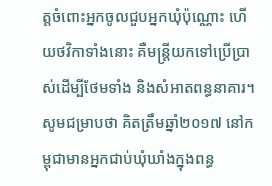ត្តចំពោះអ្នកចូលជួបអ្នកឃុំប៉ុណ្ណោះ ហើយថវិកាទាំងនោះ គឺមន្ត្រីយកទៅប្រើប្រាស់ដើម្បីថែមទាំង និងសំអាតពន្ធនាគារ។
សូមជម្រាបថា គិតត្រឹមឆ្នាំ២០១៧ នៅកម្ពុជាមានអ្នកជាប់ឃុំឃាំងក្នុងពន្ធ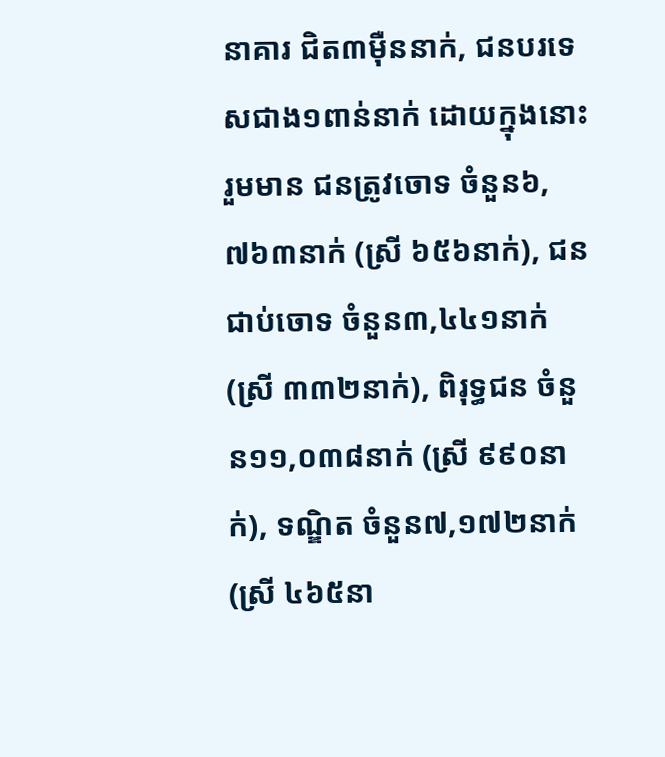នាគារ ជិត៣ម៉ឺននាក់, ជនបរទេសជាង១ពាន់នាក់ ដោយក្នុងនោះរួមមាន ជនត្រូវចោទ ចំនួន៦,៧៦៣នាក់ (ស្រី ៦៥៦នាក់), ជនជាប់ចោទ ចំនួន៣,៤៤១នាក់ (ស្រី ៣៣២នាក់), ពិរុទ្ធជន ចំនួន១១,០៣៨នាក់ (ស្រី ៩៩០នាក់), ទណ្ឌិត ចំនួន៧,១៧២នាក់ (ស្រី ៤៦៥នា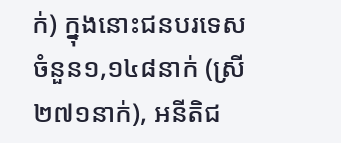ក់) ក្នុងនោះជនបរទេស ចំនួន១,១៤៨នាក់ (ស្រី ២៧១នាក់), អនីតិជ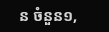ន ចំនួន១,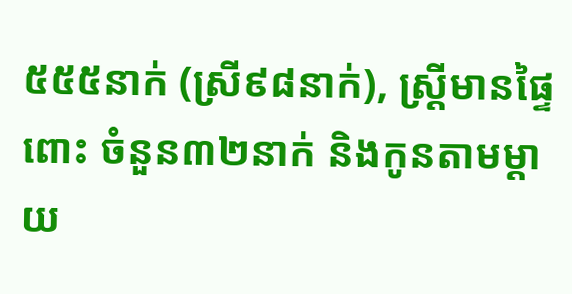៥៥៥នាក់ (ស្រី៩៨នាក់), ស្ដ្រីមានផ្ទៃពោះ ចំនួន៣២នាក់ និងកូនតាមម្ដាយ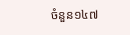ចំនួន១៤៧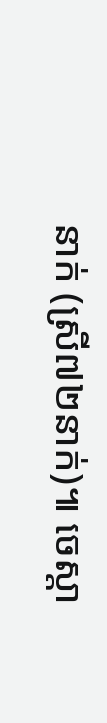នាក់ (ស្រី៧២នាក់)៕ ចេស្តា